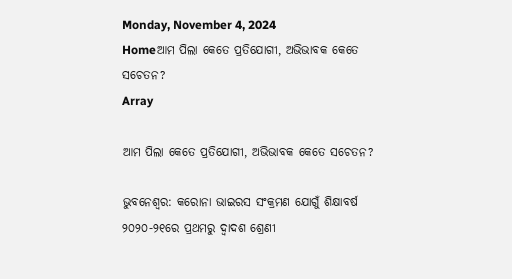Monday, November 4, 2024
Homeଆମ ପିଲା କେତେ ପ୍ରତିଯୋଗୀ, ଅଭିଭାବକ କେତେ ସଚେତନ?
Array

ଆମ ପିଲା କେତେ ପ୍ରତିଯୋଗୀ, ଅଭିଭାବକ କେତେ ସଚେତନ?

ଭୁବନେଶ୍ୱର: କରୋନା ଭାଇରସ ସଂକ୍ରମଣ ଯୋଗୁଁ ଶିକ୍ଷାବର୍ଷ ୨୦୨୦-୨୧ରେ ପ୍ରଥମରୁ ଦ୍ୱାଦଶ ଶ୍ରେଣୀ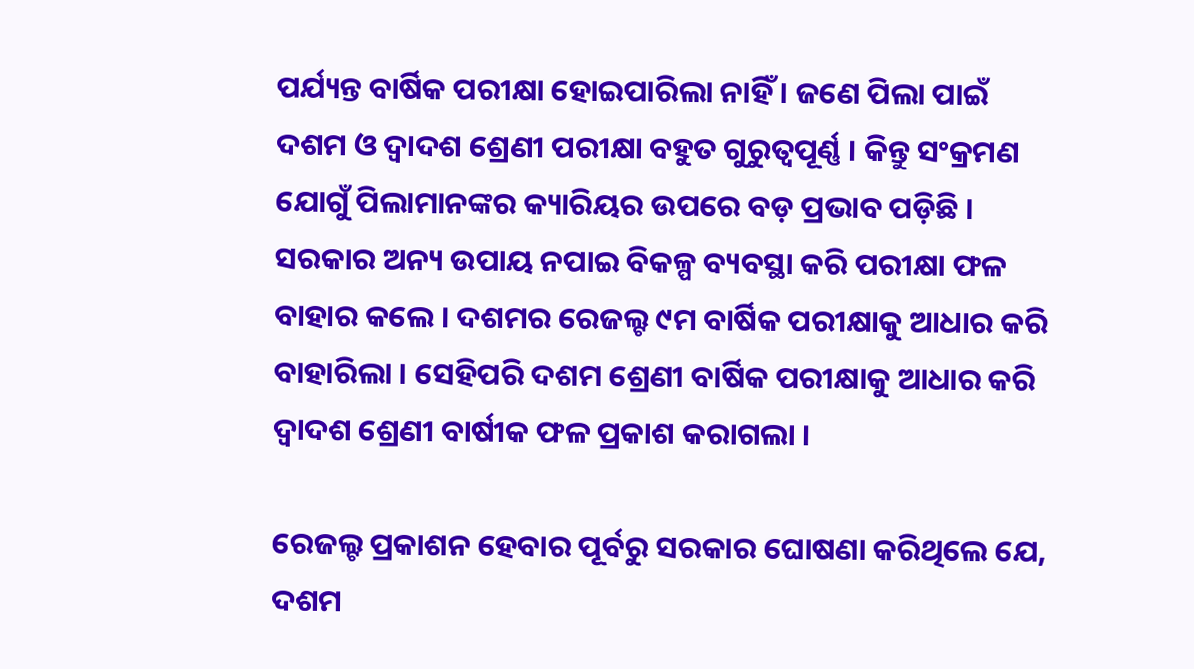ପର୍ଯ୍ୟନ୍ତ ବାର୍ଷିକ ପରୀକ୍ଷା ହୋଇପାରିଲା ନାହିଁ । ଜଣେ ପିଲା ପାଇଁ ଦଶମ ଓ ଦ୍ୱାଦଶ ଶ୍ରେଣୀ ପରୀକ୍ଷା ବହୁତ ଗୁରୁତ୍ୱପୂର୍ଣ୍ଣ । କିନ୍ତୁ ସଂକ୍ରମଣ ଯୋଗୁଁ ପିଲାମାନଙ୍କର କ୍ୟାରିୟର ଉପରେ ବଡ଼ ପ୍ରଭାବ ପଡ଼ିଛି । ସରକାର ଅନ୍ୟ ଉପାୟ ନପାଇ ବିକଳ୍ପ ବ୍ୟବସ୍ଥା କରି ପରୀକ୍ଷା ଫଳ ବାହାର କଲେ । ଦଶମର ରେଜଲ୍ଟ ୯ମ ବାର୍ଷିକ ପରୀକ୍ଷାକୁ ଆଧାର କରି ବାହାରିଲା । ସେହିପରି ଦଶମ ଶ୍ରେଣୀ ବାର୍ଷିକ ପରୀକ୍ଷାକୁ ଆଧାର କରି ଦ୍ୱାଦଶ ଶ୍ରେଣୀ ବାର୍ଷୀକ ଫଳ ପ୍ରକାଶ କରାଗଲା ।

ରେଜଲ୍ଟ ପ୍ରକାଶନ ହେବାର ପୂର୍ବରୁ ସରକାର ଘୋଷଣା କରିଥିଲେ ଯେ, ଦଶମ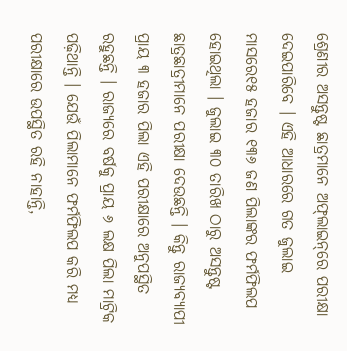ଶ୍ରେଣୀର ଅସନ୍ତୁଷ୍ଟ ଛାତ୍ରମାନେ ଅଫ୍‌ଲାଇନ୍‌ରେ ପରୀକ୍ଷା ଦେଇପାରିବେ । ଏହି ଆଧାରରେ ଗତ ଜୁଲାଇ ମାସରେ୧୫ ହଜାର ୧୩୬ ଜଣ ପିଲାଙ୍କର ଫର୍ମଫିଲପ ହୋଇଥିଲା । ଜୁଲାଇ ୩୦ ତାରିଖ ଠାରୁ ଅସନ୍ତୁଷ୍ଟ ଛାତ୍ରଛାତ୍ରୀମାନେ ପରୀକ୍ଷା ଦେଉଛନ୍ତି । କିନ୍ତୁ ରାଜ୍ୟବ୍ୟାପୀ ପ୍ରାୟ ୩ ହଜାର ପିଲା ଏହି ପରୀକ୍ଷାରେ ଅନୁପସ୍ଥିତ ରହୁଛନ୍ତି । ରାଜ୍ୟରେ ବର୍ଷକୁ ପ୍ରାୟ ୬ ଲକ୍ଷ ପିଲା ମାଟ୍ରିକ ପଢ଼ିଥାନ୍ତି । ଯେଉଁ ପିଲାମାନେ ଫର୍ମଫିଲପ କରି ମଧ୍ୟ ପରୀକ୍ଷାରେ ଉପସ୍ଥିତ ରହି ନାହାନ୍ତି,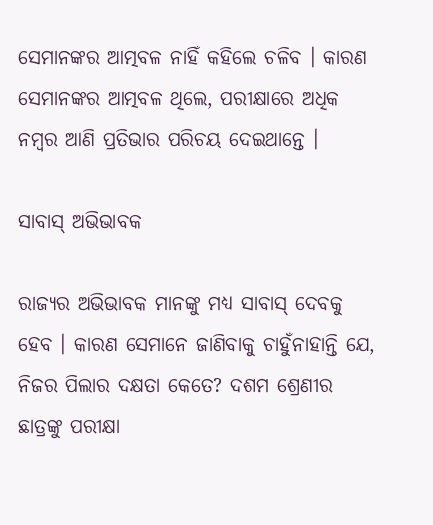ସେମାନଙ୍କର ଆତ୍ମବଳ ନାହିଁ କହିଲେ ଚଳିବ । କାରଣ ସେମାନଙ୍କର ଆତ୍ମବଳ ଥିଲେ, ପରୀକ୍ଷାରେ ଅଧିକ ନମ୍ବର ଆଣି ପ୍ରତିଭାର ପରିଚୟ ଦେଇଥାନ୍ତେ ।

ସାବାସ୍ ଅଭିଭାବକ

ରାଜ୍ୟର ଅଭିଭାବକ ମାନଙ୍କୁ ମଧ୍ୟ ସାବାସ୍ ଦେବକୁ ହେବ । କାରଣ ସେମାନେ ଜାଣିବାକୁ ଚାହୁଁନାହାନ୍ତି ଯେ, ନିଜର ପିଲାର ଦକ୍ଷତା କେତେ? ଦଶମ ଶ୍ରେଣୀର ଛାତ୍ରଙ୍କୁ ପରୀକ୍ଷା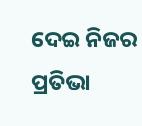ଦେଇ ନିଜର ପ୍ରତିଭା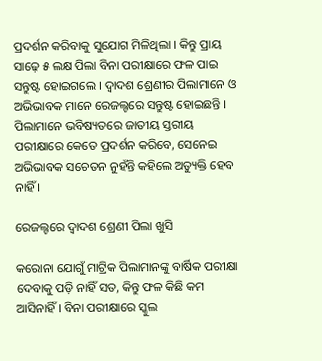ପ୍ରଦର୍ଶନ କରିବାକୁ ସୁଯୋଗ ମିଳିଥିଲା । କିନ୍ତୁ ପ୍ରାୟ ସାଢ଼େ ୫ ଲକ୍ଷ ପିଲା ବିନା ପରୀକ୍ଷାରେ ଫଳ ପାଇ ସନ୍ତୁଷ୍ଟ ହୋଇଗଲେ । ଦ୍ୱାଦଶ ଶ୍ରେଣୀର ପିଲାମାନେ ଓ ଅଭିଭାବକ ମାନେ ରେଜଲ୍ଟରେ ସନ୍ତୁଷ୍ଟ ହୋଇଛନ୍ତି । ପିଲାମାନେ ଭବିଷ୍ୟତରେ ଜାତୀୟ ସ୍ତରୀୟ ପରୀକ୍ଷାରେ କେତେ ପ୍ରଦର୍ଶନ କରିବେ, ସେନେଇ ଅଭିଭାବକ ସଚେତନ ନୁହଁନ୍ତି କହିଲେ ଅତ୍ୟୁକ୍ତି ହେବ ନାହିଁ ।

ରେଜଲ୍ଟରେ ଦ୍ୱାଦଶ ଶ୍ରେଣୀ ପିଲା ଖୁସି

କରୋନା ଯୋଗୁଁ ମାଟ୍ରିକ ପିଲାମାନଙ୍କୁ ବାର୍ଷିକ ପରୀକ୍ଷା ଦେବାକୁ ପଡ଼ି ନାହିଁ ସତ, କିନ୍ତୁ ଫଳ କିଛି କମ ଆସିନାହିଁ । ବିନା ପରୀକ୍ଷାରେ ସ୍କୁଲ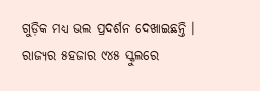ଗୁଡ଼ିକ ମଧ୍ୟ ଭଲ ପ୍ରଦର୍ଶନ ଦେଖାଇଛନ୍ତି । ରାଜ୍ୟର ୫ହଜାର ୯୪୫ ସ୍କୁଲରେ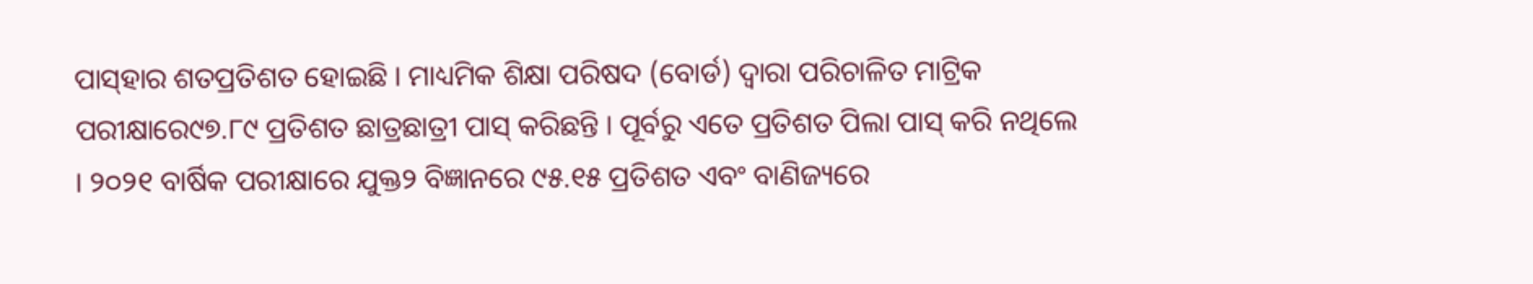ପାସ୍‌ହାର ଶତପ୍ରତିଶତ ହୋଇଛି । ମାଧ୍ୟମିକ ଶିକ୍ଷା ପରିଷଦ (ବୋର୍ଡ) ଦ୍ୱାରା ପରିଚାଳିତ ମାଟ୍ରିକ ପରୀକ୍ଷାରେ୯୭.୮୯ ପ୍ରତିଶତ ଛାତ୍ରଛାତ୍ରୀ ପାସ୍ କରିଛନ୍ତି । ପୂର୍ବରୁ ଏତେ ପ୍ରତିଶତ ପିଲା ପାସ୍ କରି ନଥିଲେ । ୨୦୨୧ ବାର୍ଷିକ ପରୀକ୍ଷାରେ ଯୁକ୍ତ୨ ବିଜ୍ଞାନରେ ୯୫.୧୫ ପ୍ରତିଶତ ଏବଂ ବାଣିଜ୍ୟରେ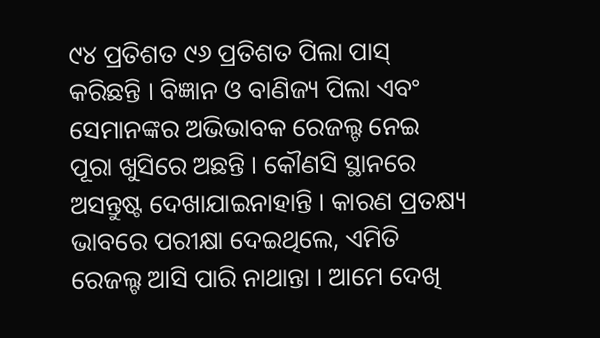୯୪ ପ୍ରତିଶତ ୯୬ ପ୍ରତିଶତ ପିଲା ପାସ୍ କରିଛନ୍ତି । ବିଜ୍ଞାନ ଓ ବାଣିଜ୍ୟ ପିଲା ଏବଂ ସେମାନଙ୍କର ଅଭିଭାବକ ରେଜଲ୍ଟ ନେଇ ପୂରା ଖୁସିରେ ଅଛନ୍ତି । କୌଣସି ସ୍ଥାନରେ ଅସନ୍ତୁଷ୍ଟ ଦେଖାଯାଇନାହାନ୍ତି । କାରଣ ପ୍ରତକ୍ଷ୍ୟ ଭାବରେ ପରୀକ୍ଷା ଦେଇଥିଲେ, ଏମିତି ରେଜଲ୍ଟ ଆସି ପାରି ନାଥାନ୍ତା । ଆମେ ଦେଖି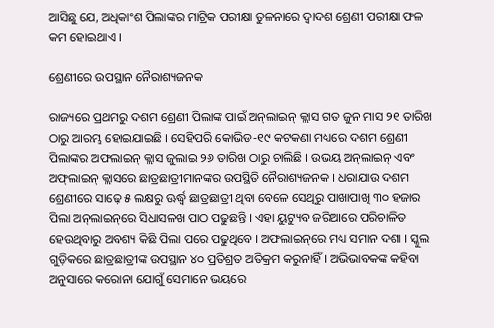ଆସିଛୁ ଯେ, ଅଧିକାଂଶ ପିଲାଙ୍କର ମାଟ୍ରିକ ପରୀକ୍ଷା ତୁଳନାରେ ଦ୍ୱାଦଶ ଶ୍ରେଣୀ ପରୀକ୍ଷା ଫଳ କମ ହୋଇଥାଏ ।

ଶ୍ରେଣୀରେ ଉପସ୍ଥାନ ନୈରାଶ୍ୟଜନକ

ରାଜ୍ୟରେ ପ୍ରଥମରୁ ଦଶମ ଶ୍ରେଣୀ ପିଲାଙ୍କ ପାଇଁ ଅନ୍‌ଲାଇନ୍ କ୍ଲାସ ଗତ ଜୁନ ମାସ ୨୧ ତାରିଖ ଠାରୁ ଆରମ୍ଭ ହୋଇଯାଇଛି । ସେହିପରି କୋଭିଡ-୧୯ କଟକଣା ମଧ୍ୟରେ ଦଶମ ଶ୍ରେଣୀ ପିଲାଙ୍କର ଅଫଲାଇନ୍ କ୍ଲାସ ଜୁଲାଇ ୨୬ ତାରିଖ ଠାରୁ ଚାଲିଛି । ଉଭୟ ଅନ୍‌ଲାଇନ୍ ଏବଂ ଅଫ୍‌ଲାଇନ୍ କ୍ଲାସରେ ଛାତ୍ରଛାତ୍ରୀମାନଙ୍କର ଉପସ୍ଥିତି ନୈରାଶ୍ୟଜନକ । ଧରାଯାଉ ଦଶମ ଶ୍ରେଣୀରେ ସାଢ଼େ ୫ ଲକ୍ଷରୁ ଊର୍ଦ୍ଧ୍ୱ ଛାତ୍ରଛାତ୍ରୀ ଥିବା ବେଳେ ସେଥିରୁ ପାଖାପାଖି ୩୦ ହଜାର ପିଲା ଅନ୍‌ଲାଇନ୍‌ରେ ସିଧାସଳଖ ପାଠ ପଢୁଛନ୍ତି । ଏହା ୟୁଟ୍ୟୁବ ଜରିଆରେ ପରିଚାଳିତ ହେଉଥିବାରୁ ଅବଶ୍ୟ କିଛି ପିଲା ପରେ ପଢୁଥିବେ । ଅଫଲାଇନ୍‌ରେ ମଧ୍ୟ ସମାନ ଦଶା । ସ୍କୁଲ ଗୁଡ଼ିକରେ ଛାତ୍ରଛାତ୍ରୀଙ୍କ ଉପସ୍ଥାନ ୪୦ ପ୍ରତିଶ୍ରତ ଅତିକ୍ରମ କରୁନାହିଁ । ଅଭିଭାବକଙ୍କ କହିବା ଅନୁସାରେ କରୋନା ଯୋଗୁଁ ସେମାନେ ଭୟରେ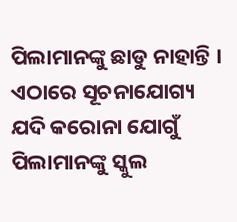ପିଲାମାନଙ୍କୁ ଛାଡୁ ନାହାନ୍ତି । ଏଠାରେ ସୂଚନାଯୋଗ୍ୟ ଯଦି କରୋନା ଯୋଗୁଁ ପିଲାମାନଙ୍କୁ ସ୍କୁଲ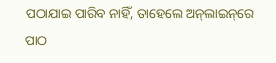ପଠାଯାଇ ପାରିବ ନାହିଁ, ତାହେଲେ ଅନ୍‌ଲାଇନ୍‌ରେ ପାଠ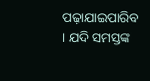ପଢ଼ାଯାଇପାରିବ । ଯଦି ସମସ୍ତଙ୍କ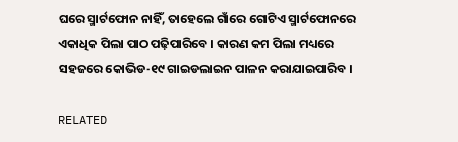ଘରେ ସ୍ମାର୍ଟଫୋନ ନାହିଁ, ତାହେଲେ ଗାଁରେ ଗୋଟିଏ ସ୍ମାର୍ଟଫୋନରେ ଏକାଧିକ ପିଲା ପାଠ ପଢ଼ିପାରିବେ । କାରଣ କମ ପିଲା ମଧ୍ୟରେ ସହଜରେ କୋଭିଡ-୧୯ ଗାଇଡଲାଇନ ପାଳନ କରାଯାଇପାରିବ ।

RELATED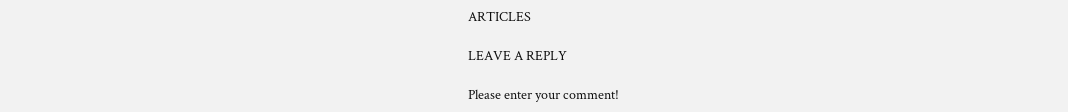ARTICLES

LEAVE A REPLY

Please enter your comment!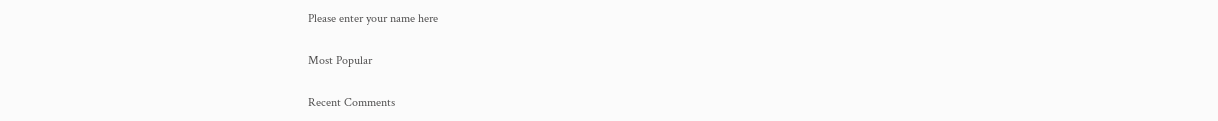Please enter your name here

Most Popular

Recent Comments